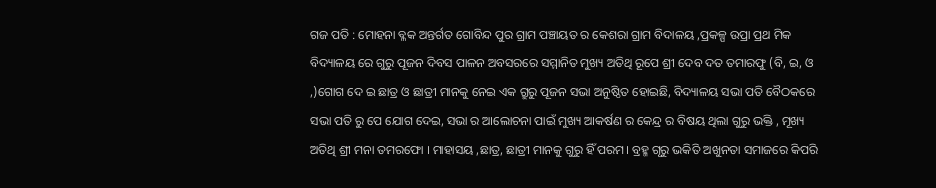ଗଜ ପତି : ମୋହନା ବ୍ଳକ ଅନ୍ତର୍ଗତ ଗୋବିନ୍ଦ ପୁର ଗ୍ରାମ ପଞ୍ଚାୟତ ର କେଶରା ଗ୍ରାମ ବିଦାଳୟ ,ପ୍ରକଳ୍ପ ଉପ୍ରା ପ୍ରଥ ମିକ ବିଦ୍ୟାଳୟ ରେ ଗୁରୁ ପୂଜନ ଦିବସ ପାଳନ ଅବସରରେ ସମ୍ମାନିତ ମୁଖ୍ୟ ଅତିଥି ରୂପେ ଶ୍ରୀ ଦେବ ଦତ ତମାରଫୁ (ବି, ଇ, ଓ ,)ଗୋଗ ଦେ ଇ ଛାତ୍ର ଓ ଛାତ୍ରୀ ମାନକୁ ନେଇ ଏକ ଗ୍ରୁରୁ ପୂଜନ ସଭା ଅନୁଷ୍ଠିତ ହୋଇଛି, ବିଦ୍ୟାଳୟ ସଭା ପତି ବୈଠକରେ ସଭା ପତି ରୁ ପେ ଯୋଗ ଦେଇ, ସଭା ର ଆଲୋଚନା ପାଇଁ ମୁଖ୍ୟ ଆକର୍ଷଣ ର କେନ୍ଦ୍ର ର ବିଷୟ ଥିଲା ଗୁରୁ ଭକ୍ତି , ମୂଖ୍ୟ ଅତିଥି ଶ୍ରୀ ମନା ତମରଫୋ । ମାହାସୟ ,ଛାତ୍ର, ଛାତ୍ରୀ ମାନକୁ ଗୁରୁ ହିଁ ପରମ। ବ୍ରହ୍ମ ଗୃରୁ ଭକିତି ଅଖୁନତା ସମାଜରେ କିପରି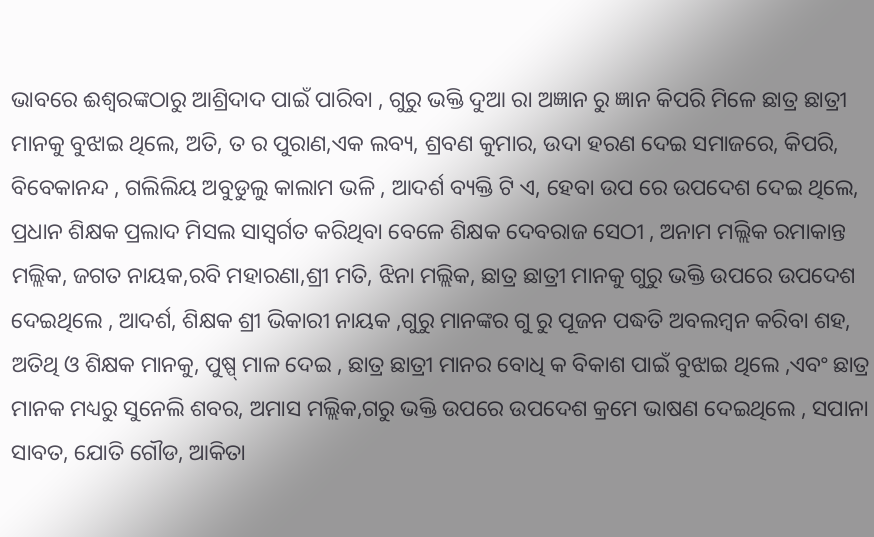ଭାବରେ ଈଶ୍ବରଙ୍କଠାରୁ ଆଶ୍ରିଦାଦ ପାଇଁ ପାରିବା , ଗୁରୁ ଭକ୍ତି ଦୁଆ ରା ଅଜ୍ଞାନ ରୁ ଜ୍ଞାନ କିପରି ମିଳେ ଛାତ୍ର ଛାତ୍ରୀ ମାନକୁ ବୁଝାଇ ଥିଲେ, ଅତି, ତ ର ପୁରାଣ,ଏକ ଲବ୍ୟ, ଶ୍ରବଣ କୁମାର, ଉଦା ହରଣ ଦେଇ ସମାଜରେ, କିପରି, ବିବେକାନନ୍ଦ , ଗଲିଲିୟ ଅବୁଡୁଲୁ କାଲାମ ଭଳି , ଆଦର୍ଶ ବ୍ୟକ୍ତି ଟି ଏ, ହେବା ଉପ ରେ ଉପଦେଶ ଦେଇ ଥିଲେ, ପ୍ରଧାନ ଶିକ୍ଷକ ପ୍ରଲାଦ ମିସଲ ସାସ୍ୱର୍ଗତ କରିଥିବା ବେଳେ ଶିକ୍ଷକ ଦେବରାଜ ସେଠୀ , ଅନାମ ମଲ୍ଲିକ ରମାକାନ୍ତ ମଲ୍ଲିକ, ଜଗତ ନାୟକ,ରବି ମହାରଣା,ଶ୍ରୀ ମତି, ଝିନା ମଲ୍ଲିକ, ଛାତ୍ର ଛାତ୍ରୀ ମାନକୁ ଗୁରୁ ଭକ୍ତି ଉପରେ ଉପଦେଶ ଦେଇଥିଲେ , ଆଦର୍ଶ, ଶିକ୍ଷକ ଶ୍ରୀ ଭିକାରୀ ନାୟକ ,ଗୁରୁ ମାନଙ୍କର ଗୁ ରୁ ପୂଜନ ପଦ୍ଧତି ଅବଲମ୍ବନ କରିବା ଶହ, ଅତିଥି ଓ ଶିକ୍ଷକ ମାନକୁ, ପୁଷ୍ପ୍ ମାଳ ଦେଇ , ଛାତ୍ର ଛାତ୍ରୀ ମାନର ବୋଧି କ ବିକାଶ ପାଇଁ ବୁଝାଇ ଥିଲେ ,ଏବଂ ଛାତ୍ର ମାନକ ମଧ୍ୟରୁ ସୁନେଲି ଶବର, ଅମାସ ମଲ୍ଲିକ,ଗରୁ ଭକ୍ତି ଉପରେ ଉପଦେଶ କ୍ରମେ ଭାଷଣ ଦେଇଥିଲେ , ସପାନା ସାବତ, ଯୋତି ଗୌଡ, ଆକିତା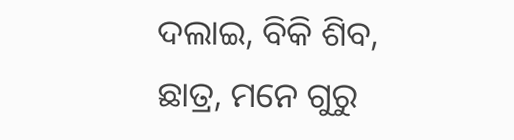ଦଲାଇ, ବିକି ଶିବ, ଛାତ୍ର, ମନେ ଗୁରୁ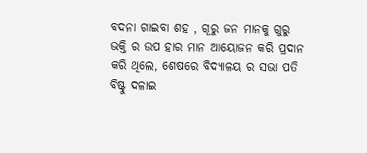ବଦନା ଗାଇବା ଶହ , ଗୂରୁ ଜନ ମାନକୁ ଗୁରୁ ଭକ୍ତି ର ଉପ ହାର ମାନ ଆୟୋଜନ କରି ପ୍ରଦାନ କରି ଥିଲେ, ଶେଷରେ ବିଦ୍ୟାଳୟ ର ସଭା ପତି ବିଷ୍ଟୁ ଦଳାଇ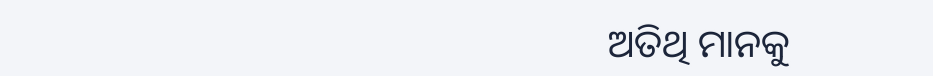ଅତିଥି ମାନକୁ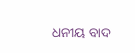ଧନୀୟ ବାଦ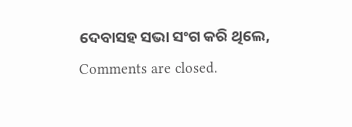ଦେବାସହ ସଭା ସଂଗ କରି ଥିଲେ,
Comments are closed.